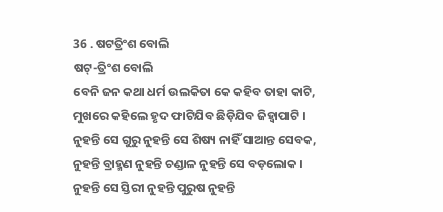36 . ଷଟତ୍ରିଂଶ ବୋଲି
ଷଟ୍-ତ୍ରିଂଶ ବୋଲି
ବେନି ଜନ କଥା ଧର୍ମ ଉଲକିତା କେ କହିବ ତାହା କାଟି,
ମୁଖରେ କହିଲେ ହୃଦ ଫାଟିଯିବ ଛିଡ଼ିଯିବ ଜିହ୍ୱାପାଟି ।
ନୁହନ୍ତି ସେ ଗୁରୁ ନୁହନ୍ତି ସେ ଶିଷ୍ୟ ନାହିଁ ସାଆନ୍ତ ସେବକ,
ନୁହନ୍ତି ବ୍ରାହ୍ମଣ ନୁହନ୍ତି ଚଣ୍ଡାଳ ନୁହନ୍ତି ସେ ବଡ଼ଲୋକ ।
ନୁହନ୍ତି ସେ ସ୍ତିରୀ ନୁହନ୍ତି ପୁରୁଷ ନୁହନ୍ତି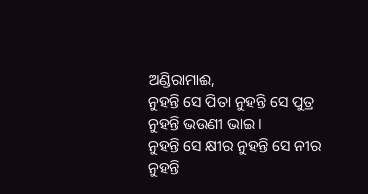ଅଣ୍ଡିରାମାଈ,
ନୁହନ୍ତି ସେ ପିତା ନୁହନ୍ତି ସେ ପୁତ୍ର ନୁହନ୍ତି ଭଉଣୀ ଭାଇ ।
ନୁହନ୍ତି ସେ କ୍ଷୀର ନୁହନ୍ତି ସେ ନୀର ନୁହନ୍ତି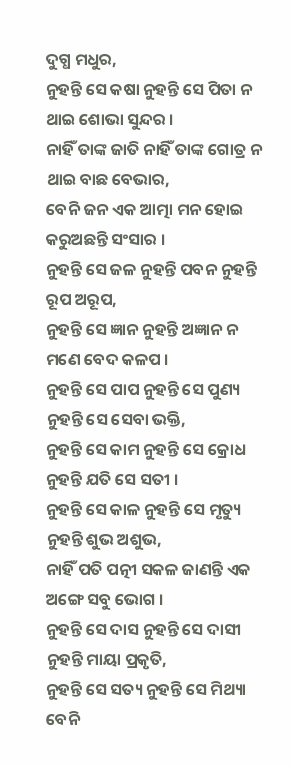ଦୁଗ୍ଧ ମଧୁର,
ନୁହନ୍ତି ସେ କଷା ନୁହନ୍ତି ସେ ପିତା ନ ଥାଇ ଶୋଭା ସୁନ୍ଦର ।
ନାହିଁ ତାଙ୍କ ଜାତି ନାହିଁ ତାଙ୍କ ଗୋତ୍ର ନ ଥାଇ ବାଛ ବେଭାର,
ବେନି ଜନ ଏକ ଆତ୍ମା ମନ ହୋଇ କରୁଅଛନ୍ତି ସଂସାର ।
ନୁହନ୍ତି ସେ ଜଳ ନୁହନ୍ତି ପବନ ନୁହନ୍ତି ରୂପ ଅରୂପ,
ନୁହନ୍ତି ସେ ଜ୍ଞାନ ନୁହନ୍ତି ଅଜ୍ଞାନ ନ ମଣେ ବେଦ କଳପ ।
ନୁହନ୍ତି ସେ ପାପ ନୁହନ୍ତି ସେ ପୁଣ୍ୟ ନୁହନ୍ତି ସେ ସେବା ଭକ୍ତି,
ନୁହନ୍ତି ସେ କାମ ନୁହନ୍ତି ସେ କ୍ରୋଧ ନୁହନ୍ତି ଯତି ସେ ସତୀ ।
ନୁହନ୍ତି ସେ କାଳ ନୁହନ୍ତି ସେ ମୃତ୍ୟୁ ନୁହନ୍ତି ଶୁଭ ଅଶୁଭ,
ନାହିଁ ପତି ପତ୍ନୀ ସକଳ ଜାଣନ୍ତି ଏକ ଅଙ୍ଗେ ସବୁ ଭୋଗ ।
ନୁହନ୍ତି ସେ ଦାସ ନୁହନ୍ତି ସେ ଦାସୀ ନୁହନ୍ତି ମାୟା ପ୍ରକୃତି,
ନୁହନ୍ତି ସେ ସତ୍ୟ ନୁହନ୍ତି ସେ ମିଥ୍ୟା ବେନି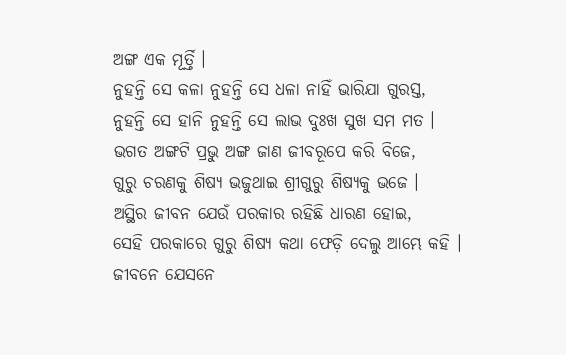ଅଙ୍ଗ ଏକ ମୂର୍ତ୍ତି ।
ନୁହନ୍ତି ସେ କଳା ନୁହନ୍ତି ସେ ଧଳା ନାହିଁ ଭାରିଯା ଗୁରସ୍ତ,
ନୁହନ୍ତି ସେ ହାନି ନୁହନ୍ତି ସେ ଲାଭ ଦୁଃଖ ସୁଖ ସମ ମତ ।
ଭଗତ ଅଙ୍ଗଟି ପ୍ରଭୁ ଅଙ୍ଗ ଜାଣ ଜୀବରୂପେ କରି ବିଜେ,
ଗୁରୁ ଚରଣକୁ ଶିଷ୍ୟ ଭଜୁଥାଇ ଶ୍ରୀଗୁରୁ ଶିଷ୍ୟକୁ ଭଜେ ।
ଅସ୍ଥିର ଜୀବନ ଯେଉଁ ପରକାର ରହିଛି ଧାରଣ ହୋଇ,
ସେହି ପରକାରେ ଗୁରୁ ଶିଷ୍ୟ କଥା ଫେଡ଼ି ଦେଲୁ ଆମ୍ଭେ କହି ।
ଜୀବନେ ଯେସନେ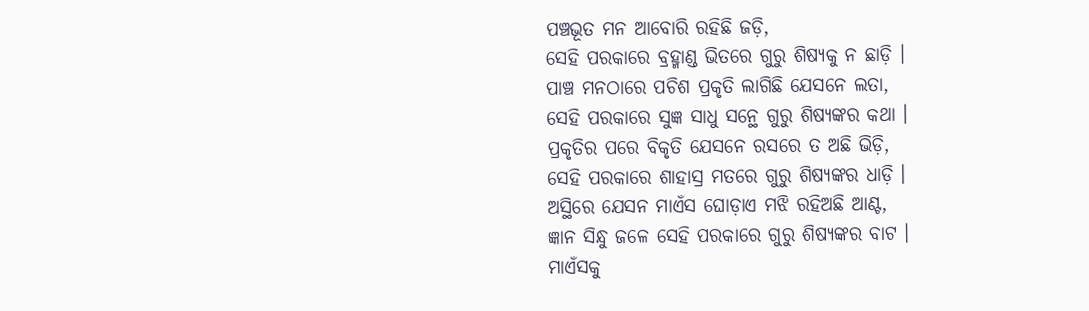ପଞ୍ଚଭୂତ ମନ ଆବୋରି ରହିଛି ଜଡ଼ି,
ସେହି ପରକାରେ ବ୍ରହ୍ମାଣ୍ଡ ଭିତରେ ଗୁରୁ ଶିଷ୍ୟକୁ ନ ଛାଡ଼ି ।
ପାଞ୍ଚ ମନଠାରେ ପଚିଶ ପ୍ରକୃତି ଲାଗିଛି ଯେସନେ ଲତା,
ସେହି ପରକାରେ ସୁଜ୍ଞ ସାଧୁ ସନ୍ଥେ ଗୁରୁ ଶିଷ୍ୟଙ୍କର କଥା ।
ପ୍ରକୃତିର ପରେ ବିକୃତି ଯେସନେ ରସରେ ତ ଅଛି ଭିଡ଼ି,
ସେହି ପରକାରେ ଶାହାସ୍ର ମତରେ ଗୁରୁ ଶିଷ୍ୟଙ୍କର ଧାଡ଼ି ।
ଅସ୍ଥିରେ ଯେସନ ମାଏଁସ ଘୋଡ଼ାଏ ମଝି ରହିଅଛି ଆଣ୍ଟ,
ଜ୍ଞାନ ସିନ୍ଧୁ ଜଳେ ସେହି ପରକାରେ ଗୁରୁ ଶିଷ୍ୟଙ୍କର ବାଟ ।
ମାଏଁସକୁ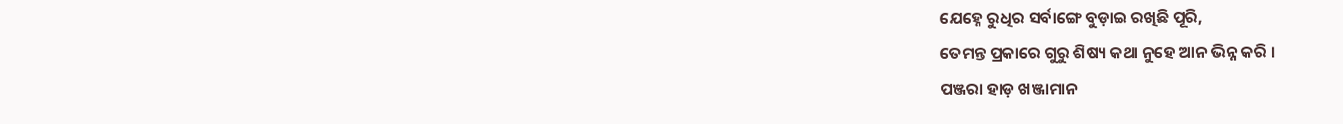ଯେହ୍ନେ ରୁଧିର ସର୍ବାଙ୍ଗେ ବୁଡ଼ାଇ ରଖିଛି ପୂରି,
ତେମନ୍ତ ପ୍ରକାରେ ଗୁରୁ ଶିଷ୍ୟ କଥା ନୁହେ ଆନ ଭିନ୍ନ କରି ।
ପଞ୍ଜରା ହାଡ଼ ଖଞ୍ଜାମାନ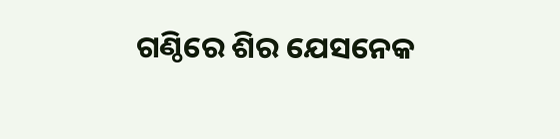ଗଣ୍ଠିରେ ଶିର ଯେସନେକ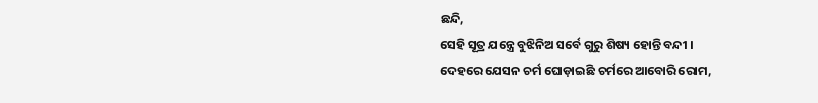ଛନ୍ଦି,
ସେହି ସୂତ୍ର ଯନ୍ତ୍ରେ ବୁଝିନିଅ ସର୍ବେ ଗୁରୁ ଶିଷ୍ୟ ହୋନ୍ତି ବନ୍ଦୀ ।
ଦେହରେ ଯେସନ ଚର୍ମ ଘୋଡ଼ାଇଛି ଚର୍ମରେ ଆବୋରି ରୋମ,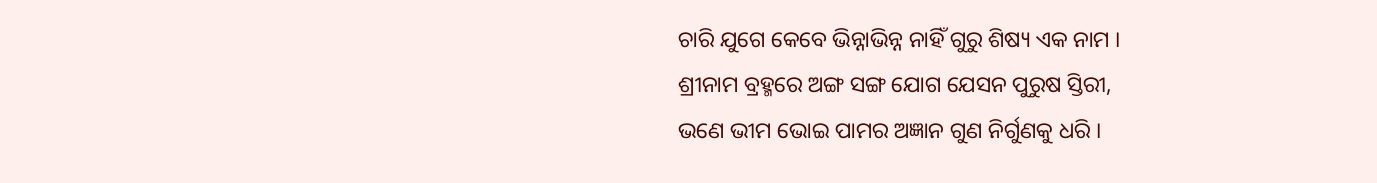ଚାରି ଯୁଗେ କେବେ ଭିନ୍ନାଭିନ୍ନ ନାହିଁ ଗୁରୁ ଶିଷ୍ୟ ଏକ ନାମ ।
ଶ୍ରୀନାମ ବ୍ରହ୍ମରେ ଅଙ୍ଗ ସଙ୍ଗ ଯୋଗ ଯେସନ ପୁରୁଷ ସ୍ତିରୀ,
ଭଣେ ଭୀମ ଭୋଇ ପାମର ଅଜ୍ଞାନ ଗୁଣ ନିର୍ଗୁଣକୁ ଧରି ।